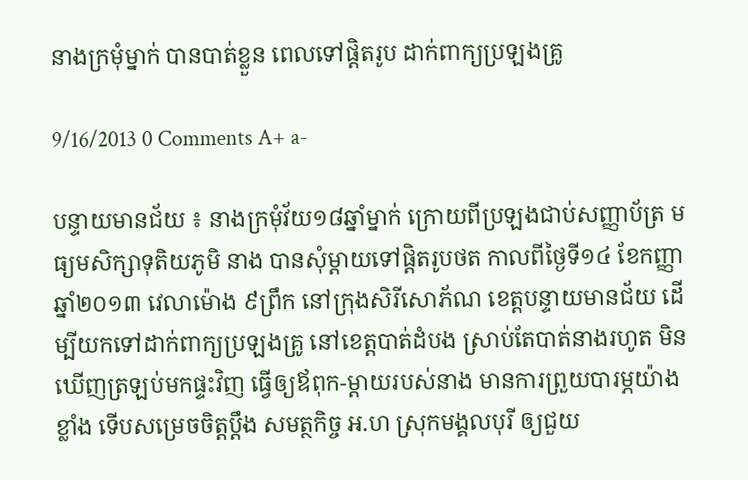នាងក្រមុំម្នាក់ បានបាត់ខ្លួន ពេលទៅផ្តិតរូប ដាក់ពាក្យប្រឡងគ្រូ

9/16/2013 0 Comments A+ a-

បន្ទាយមានជ័យ ៖ នាងក្រមុំវ័យ១៨ឆ្នាំម្នាក់ ក្រោយពីប្រឡងជាប់សញ្ញាប័ត្រ មធ្យមសិក្សាទុតិយភូមិ នាង បានសុំម្តាយទៅផ្តិតរូបថត កាលពីថ្ងៃទី១៤ ខែកញ្ញា ឆ្នាំ២០១៣ វេលាម៉ោង ៩ព្រឹក នៅក្រុងសិរីសោភ័ណ ខេត្តបន្ទាយមានជ័យ ដើម្បីយកទៅដាក់ពាក្យប្រឡងគ្រូ នៅខេត្តបាត់ដំបង ស្រាប់តែបាត់នាងរហូត មិន ឃើញត្រឡប់មកផ្ទះវិញ ធ្វើឲ្យឪពុក-ម្តាយរបស់នាង មានការព្រួយបារម្ភយ៉ាងខ្លាំង ទើបសម្រេចចិត្តប្តឹង សមត្ថកិច្ច អ.ហ ស្រុកមង្គលបុរី ឲ្យជួយ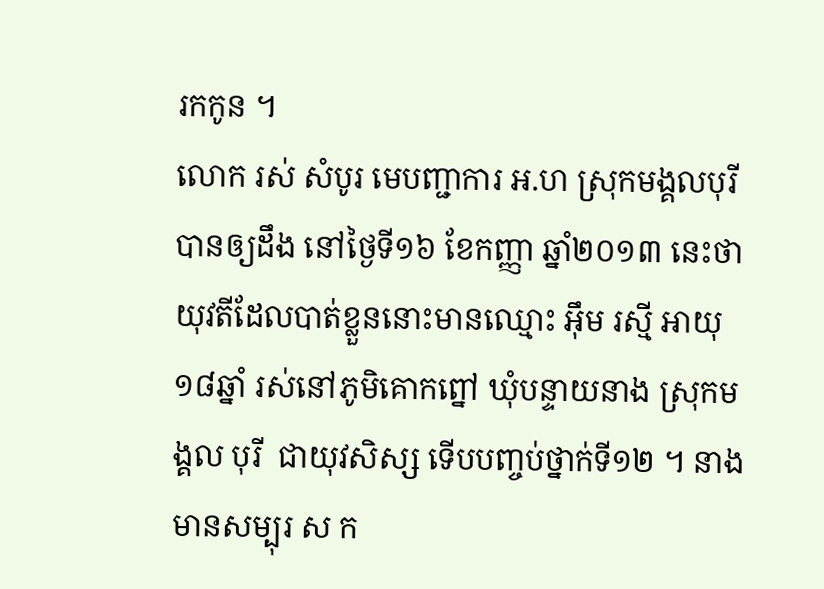រកកូន ។
លោក រស់ សំបូរ មេបញ្ជាការ អ.ហ ស្រុកមង្គលបុរី បានឲ្យដឹង នៅថ្ងៃទី១៦ ខែកញ្ញា ឆ្នាំ២០១៣ នេះថា យុវតីដែលបាត់ខ្លួននោះមានឈ្មោះ អ៊ឹម រស្មី អាយុ១៨ឆ្នាំ រស់នៅភូមិគោកព្នៅ ឃុំបន្ទាយនាង ស្រុកមង្គល បុរី  ជាយុវសិស្ស ទើបបញ្ចប់ថ្នាក់ទី១២ ។ នាងមានសម្បុរ ស ក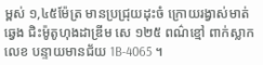ម្ពស់ ១,៤៥ម៉ែត្រ មានប្រជ្រុយដុះចំ ក្រោយរង្វាស់មាត់ឆ្វេង ជិះម៉ូតូហុងដាឌ្រីម សេ ១២៥ ពណ៌ខ្មៅ ពាក់ស្លាកលេខ បន្ទាយមានជ័យ 1B-4065 ។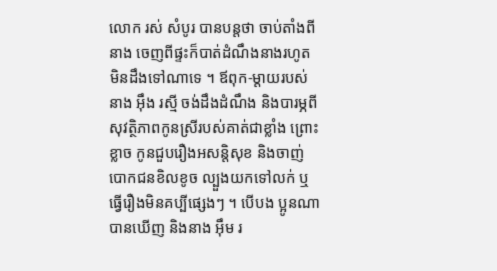លោក រស់ សំបូរ បានបន្តថា ចាប់តាំងពីនាង ចេញពីផ្ទះក៏បាត់ដំណឹងនាងរហូត មិនដឹងទៅណាទេ ។ ឪពុក-ម្តាយរបស់នាង អ៊ឹង រស្មី ចង់ដឹងដំណឹង និងបារម្ភពីសុវត្ថិភាពកូនស្រីរបស់គាត់ជាខ្លាំង ព្រោះខ្លាច កូនជួបរឿងអសន្តិសុខ និងចាញ់បោកជនខិលខូច ល្បួងយកទៅលក់ ឬធ្វើរឿងមិនគប្បីផ្សេងៗ ។ បើបង ប្អូនណាបានឃើញ និងនាង អ៊ឹម រ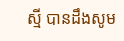ស្មី បានដឹងសូម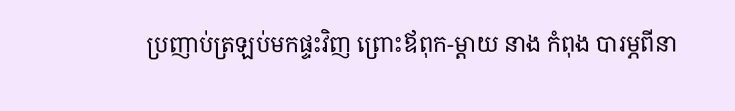ប្រញាប់ត្រឡប់មកផ្ទះវិញ ព្រោះឪពុក-ម្តាយ នាង កំពុង បារម្ភពីនា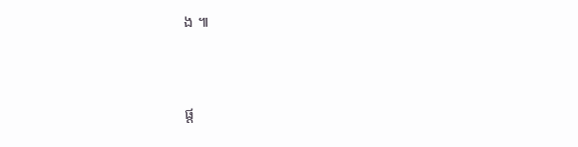ង ៕



ផ្ត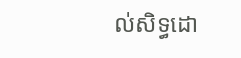ល់សិទ្ធដោ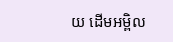យ ដើមអម្ពិល